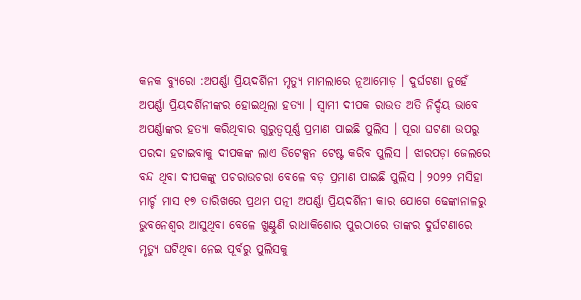କନକ ବ୍ୟୁରୋ :ଅପର୍ଣ୍ଣା ପ୍ରିୟଦର୍ଶିନୀ ମୃତ୍ୟୁ ମାମଲାରେ ନୂଆମୋଡ଼ । ଦୁର୍ଘଟଣା ନୁହେଁ ଅପର୍ଣ୍ଣା ପ୍ରିୟଦର୍ଶିନୀଙ୍କର ହୋଇଥିଲା ହତ୍ୟା । ସ୍ବାମୀ ଦୀପକ ରାଉତ ଅତି ନିର୍ଦ୍ଦୟ ଭାବେ ଅପର୍ଣ୍ଣାଙ୍କର ହତ୍ୟା କରିଥିବାର ଗୁରୁତ୍ବପୂର୍ଣ୍ଣ ପ୍ରମାଣ ପାଇଛି ପୁଲିସ । ପୂରା ଘଟଣା ଉପରୁ ପରଦା ହଟାଇବାକୁ ଦୀପକଙ୍କ ଲାଏ ଡିଟେକ୍ସନ ଟେଷ୍ଟ କରିବ ପୁଲିସ । ଝାରପଡ଼ା ଜେଲରେ ବନ୍ଦ ଥିବା ଦୀପକଙ୍କୁ ପଚରାଉଚରା ବେଳେ ବଡ଼ ପ୍ରମାଣ ପାଇଛି ପୁଲିସ । ୨୦୨୨ ମସିହା ମାର୍ଚ୍ଚ ମାସ ୧୭ ତାରିଖରେ ପ୍ରଥମ ପତ୍ନୀ ଅପର୍ଣ୍ଣା ପ୍ରିୟଦର୍ଶିନୀ କାର ଯୋଗେ ଢେଙ୍କାନାଳରୁ ଭୁବନେଶ୍ୱର ଆସୁଥିବା ବେଳେ ଖୁଣ୍ଟୁଣି ରାଧାକିଶୋର ପୁରଠାରେ ତାଙ୍କର ଦୁର୍ଘଟଣାରେ ମୃତ୍ୟୁ ଘଟିଥିବା ନେଇ ପୂର୍ବରୁ ପୁଲିସକୁ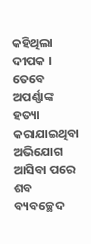କହିଥିଲା ଦୀପକ । ତେବେ ଅପର୍ଣ୍ଣାଙ୍କ ହତ୍ୟା କରାଯାଇଥିବା ଅଭିଯୋଗ ଆସିବା ପରେ ଶବ ବ୍ୟବଚ୍ଛେଦ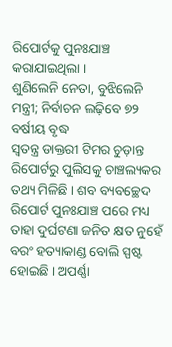ରିପୋର୍ଟକୁ ପୁନଃଯାଞ୍ଚ କରାଯାଇଥିଲା ।
ଶୁଣିଲେନି ନେତା, ବୁଝିଲେନି ମନ୍ତ୍ରୀ; ନିର୍ବାଚନ ଲଢ଼ିବେ ୭୨ ବର୍ଷୀୟ ବୃଦ୍ଧ
ସ୍ବତନ୍ତ୍ର ଡାକ୍ତରୀ ଟିମର ଚୁଡ଼ାନ୍ତ ରିପୋର୍ଟରୁ ପୁଲିସକୁ ଚାଞ୍ଚଲ୍ୟକର ତଥ୍ୟ ମିଳିଛି । ଶବ ବ୍ୟବଚ୍ଛେଦ ରିପୋର୍ଟ ପୁନଃଯାଞ୍ଚ ପରେ ମଧ୍ୟ ତାହା ଦୁର୍ଘଟଣା ଜନିତ କ୍ଷତ ନୁହେଁ ବରଂ ହତ୍ୟାକାଣ୍ଡ ବୋଲି ସ୍ପଷ୍ଟ ହୋଇଛି । ଅପର୍ଣ୍ଣା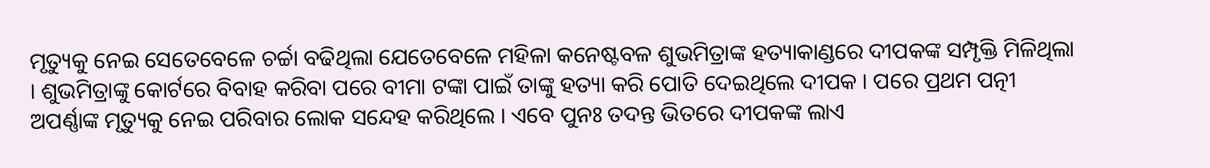ମୃତ୍ୟୁକୁ ନେଇ ସେତେବେଳେ ଚର୍ଚ୍ଚା ବଢିଥିଲା ଯେତେବେଳେ ମହିଳା କନେଷ୍ଟବଳ ଶୁଭମିତ୍ରାଙ୍କ ହତ୍ୟାକାଣ୍ଡରେ ଦୀପକଙ୍କ ସମ୍ପୃକ୍ତି ମିଳିଥିଲା । ଶୁଭମିତ୍ରାଙ୍କୁ କୋର୍ଟରେ ବିବାହ କରିବା ପରେ ବୀମା ଟଙ୍କା ପାଇଁ ତାଙ୍କୁ ହତ୍ୟା କରି ପୋତି ଦେଇଥିଲେ ଦୀପକ । ପରେ ପ୍ରଥମ ପତ୍ନୀ ଅପର୍ଣ୍ଣାଙ୍କ ମୃତ୍ୟୁକୁ ନେଇ ପରିବାର ଲୋକ ସନ୍ଦେହ କରିଥିଲେ । ଏବେ ପୁନଃ ତଦନ୍ତ ଭିତରେ ଦୀପକଙ୍କ ଲାଏ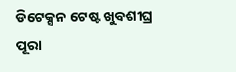ଡିଟେକ୍ସନ ଟେଷ୍ଟ ଖୁବଶୀଘ୍ର ପୂରା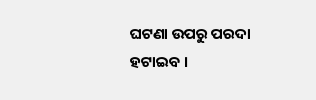ଘଟଣା ଉପରୁ ପରଦା ହଟାଇବ ।